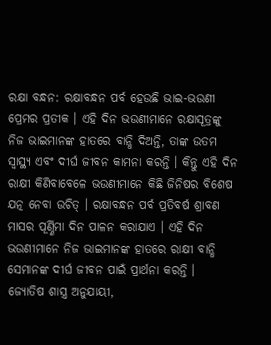ରକ୍ଷା ବନ୍ଧନ: ରକ୍ଷାବନ୍ଧନ ପର୍ବ ହେଉଛି ଭାଇ-ଭଉଣୀ ପ୍ରେମର ପ୍ରତୀକ । ଏହି ଦିନ ଭଉଣୀମାନେ ରକ୍ଷାସୂତ୍ରଙ୍କୁ ନିଜ ଭାଇମାନଙ୍କ ହାତରେ ବାନ୍ଧି ଦିଅନ୍ତି, ତାଙ୍କ ଉତମ ସ୍ୱାସ୍ଥ୍ୟ ଏବଂ ଦୀର୍ଘ ଜୀବନ କାମନା କରନ୍ତି । କିନ୍ତୁ ଏହି ଦିନ ରାକ୍ଷୀ କିଣିବାବେଳେ ଭଉଣୀମାନେ କିଛି ଜିନିଷର ବିଶେଷ ଯତ୍ନ ନେବା ଉଚିତ୍ । ରକ୍ଷାବନ୍ଧନ ପର୍ବ ପ୍ରତିବର୍ଷ ଶ୍ରାବଣ ମାସର ପୂର୍ଣ୍ଣିମା ଦିନ ପାଳନ କରାଯାଏ । ଏହି ଦିନ ଭଉଣୀମାନେ ନିଜ ଭାଇମାନଙ୍କ ହାତରେ ରାକ୍ଷୀ ବାନ୍ଧି ସେମାନଙ୍କ ଦୀର୍ଘ ଜୀବନ ପାଇଁ ପ୍ରାର୍ଥନା କରନ୍ତି ।
ଜ୍ୟୋତିଷ ଶାସ୍ତ୍ର ଅନୁଯାୟୀ,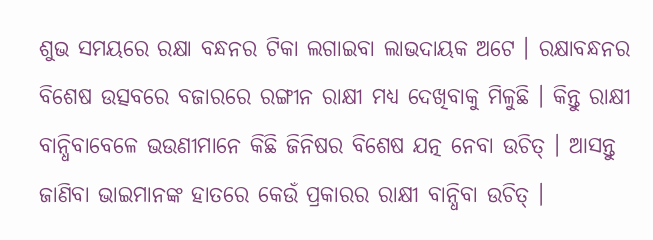ଶୁଭ ସମୟରେ ରକ୍ଷା ବନ୍ଧନର ଟିକା ଲଗାଇବା ଲାଭଦାୟକ ଅଟେ । ରକ୍ଷାବନ୍ଧନର ବିଶେଷ ଉତ୍ସବରେ ବଜାରରେ ରଙ୍ଗୀନ ରାକ୍ଷୀ ମଧ୍ୟ ଦେଖିବାକୁ ମିଳୁଛି । କିନ୍ତୁ ରାକ୍ଷୀ ବାନ୍ଧିବାବେଳେ ଭଉଣୀମାନେ କିଛି ଜିନିଷର ବିଶେଷ ଯତ୍ନ ନେବା ଉଚିତ୍ । ଆସନ୍ତୁ ଜାଣିବା ଭାଇମାନଙ୍କ ହାତରେ କେଉଁ ପ୍ରକାରର ରାକ୍ଷୀ ବାନ୍ଧିବା ଉଚିତ୍ ।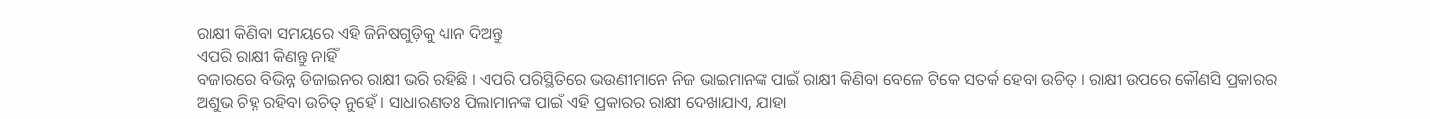ରାକ୍ଷୀ କିଣିବା ସମୟରେ ଏହି ଜିନିଷଗୁଡ଼ିକୁ ଧ୍ୟାନ ଦିଅନ୍ତୁ
ଏପରି ରାକ୍ଷୀ କିଣନ୍ତୁ ନାହିଁ
ବଜାରରେ ବିଭିନ୍ନ ଡିଜାଇନର ରାକ୍ଷୀ ଭରି ରହିଛି । ଏପରି ପରିସ୍ଥିତିରେ ଭଉଣୀମାନେ ନିଜ ଭାଇମାନଙ୍କ ପାଇଁ ରାକ୍ଷୀ କିଣିବା ବେଳେ ଟିକେ ସତର୍କ ହେବା ଉଚିତ୍ । ରାକ୍ଷୀ ଉପରେ କୌଣସି ପ୍ରକାରର ଅଶୁଭ ଚିହ୍ନ ରହିବା ଉଚିତ୍ ନୁହେଁ । ସାଧାରଣତଃ ପିଲାମାନଙ୍କ ପାଇଁ ଏହି ପ୍ରକାରର ରାକ୍ଷୀ ଦେଖାଯାଏ, ଯାହା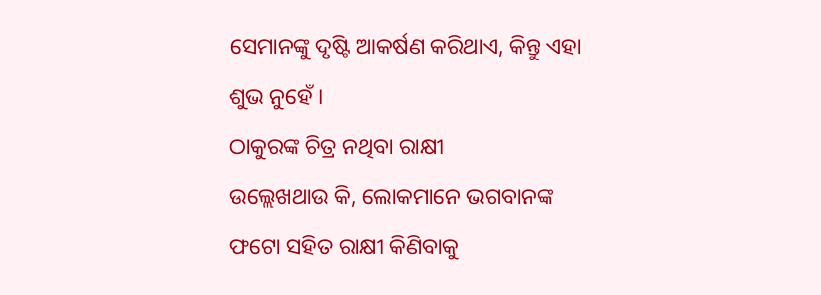ସେମାନଙ୍କୁ ଦୃଷ୍ଟି ଆକର୍ଷଣ କରିଥାଏ, କିନ୍ତୁ ଏହା ଶୁଭ ନୁହେଁ ।
ଠାକୁରଙ୍କ ଚିତ୍ର ନଥିବା ରାକ୍ଷୀ
ଉଲ୍ଲେଖଥାଉ କି, ଲୋକମାନେ ଭଗବାନଙ୍କ ଫଟୋ ସହିତ ରାକ୍ଷୀ କିଣିବାକୁ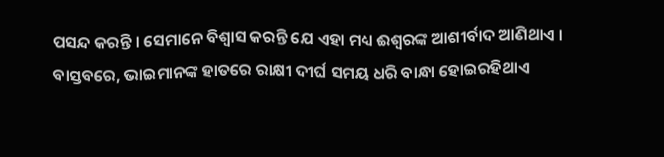ପସନ୍ଦ କରନ୍ତି । ସେମାନେ ବିଶ୍ୱାସ କରନ୍ତି ଯେ ଏହା ମଧ୍ୟ ଈଶ୍ୱରଙ୍କ ଆଶୀର୍ବାଦ ଆଣିଥାଏ । ବାସ୍ତବରେ, ଭାଇମାନଙ୍କ ହାତରେ ରାକ୍ଷୀ ଦୀର୍ଘ ସମୟ ଧରି ବାନ୍ଧା ହୋଇରହିଥାଏ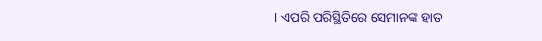। ଏପରି ପରିସ୍ଥିତିରେ ସେମାନଙ୍କ ହାତ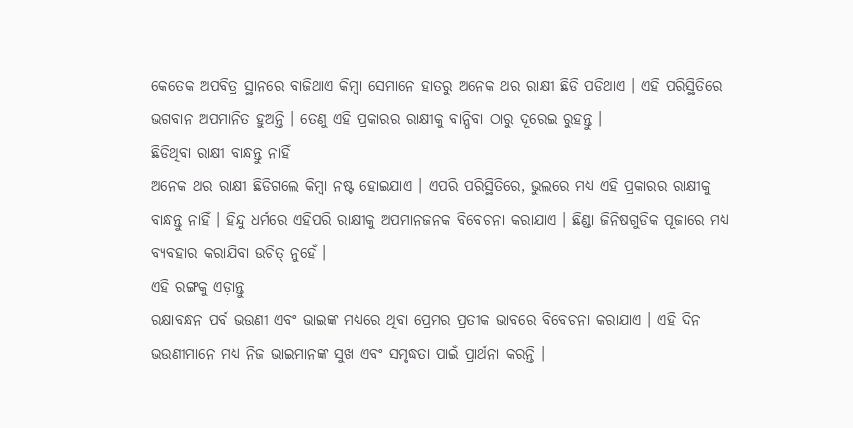କେତେକ ଅପବିତ୍ର ସ୍ଥାନରେ ବାଜିଥାଏ କିମ୍ବା ସେମାନେ ହାତରୁ ଅନେକ ଥର ରାକ୍ଷୀ ଛିଡି ପଡିଥାଏ । ଏହି ପରିସ୍ଥିତିରେ ଭଗବାନ ଅପମାନିତ ହୁଅନ୍ତି । ତେଣୁ ଏହି ପ୍ରକାରର ରାକ୍ଷୀକୁ ବାନ୍ଧିବା ଠାରୁ ଦୂରେଇ ରୁହନ୍ତୁ ।
ଛିଡିଥିବା ରାକ୍ଷୀ ବାନ୍ଧନ୍ତୁ ନାହିଁ
ଅନେକ ଥର ରାକ୍ଷୀ ଛିଡିଗଲେ କିମ୍ବା ନଷ୍ଟ ହୋଇଯାଏ । ଏପରି ପରିସ୍ଥିତିରେ, ଭୁଲରେ ମଧ୍ୟ ଏହି ପ୍ରକାରର ରାକ୍ଷୀକୁ ବାନ୍ଧନ୍ତୁ ନାହିଁ । ହିନ୍ଦୁ ଧର୍ମରେ ଏହିପରି ରାକ୍ଷୀକୁ ଅପମାନଜନକ ବିବେଚନା କରାଯାଏ । ଛିଣ୍ଡା ଜିନିଷଗୁଡିକ ପୂଜାରେ ମଧ୍ୟ ବ୍ୟବହାର କରାଯିବା ଉଚିତ୍ ନୁହେଁ ।
ଏହି ରଙ୍ଗକୁ ଏଡ଼ାନ୍ତୁ
ରକ୍ଷାବନ୍ଧନ ପର୍ବ ଭଉଣୀ ଏବଂ ଭାଇଙ୍କ ମଧ୍ୟରେ ଥିବା ପ୍ରେମର ପ୍ରତୀକ ଭାବରେ ବିବେଚନା କରାଯାଏ । ଏହି ଦିନ ଭଉଣୀମାନେ ମଧ୍ୟ ନିଜ ଭାଇମାନଙ୍କ ସୁଖ ଏବଂ ସମୃଦ୍ଧତା ପାଇଁ ପ୍ରାର୍ଥନା କରନ୍ତି ।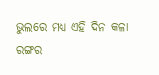ଭୁଲରେ ମଧ୍ୟ ଏହି ଦିନ କଳା ରଙ୍ଗର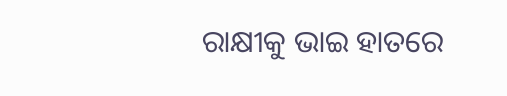ରାକ୍ଷୀକୁ ଭାଇ ହାତରେ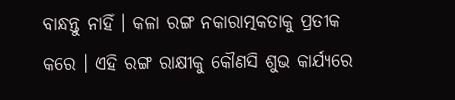ବାନ୍ଧନ୍ତୁ ନାହିଁ । କଳା ରଙ୍ଗ ନକାରାତ୍ମକତାକୁ ପ୍ରତୀକ କରେ । ଏହି ରଙ୍ଗ ରାକ୍ଷୀକୁ କୌଣସି ଶୁଭ କାର୍ଯ୍ୟରେ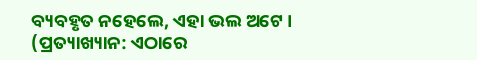ବ୍ୟବହୃତ ନହେଲେ, ଏହା ଭଲ ଅଟେ ।
(ପ୍ରତ୍ୟାଖ୍ୟାନ: ଏଠାରେ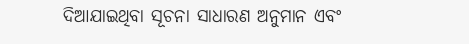ଦିଆଯାଇଥିବା ସୂଚନା ସାଧାରଣ ଅନୁମାନ ଏବଂ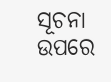ସୂଚନା ଉପରେ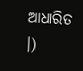ଆଧାରିତ ।)